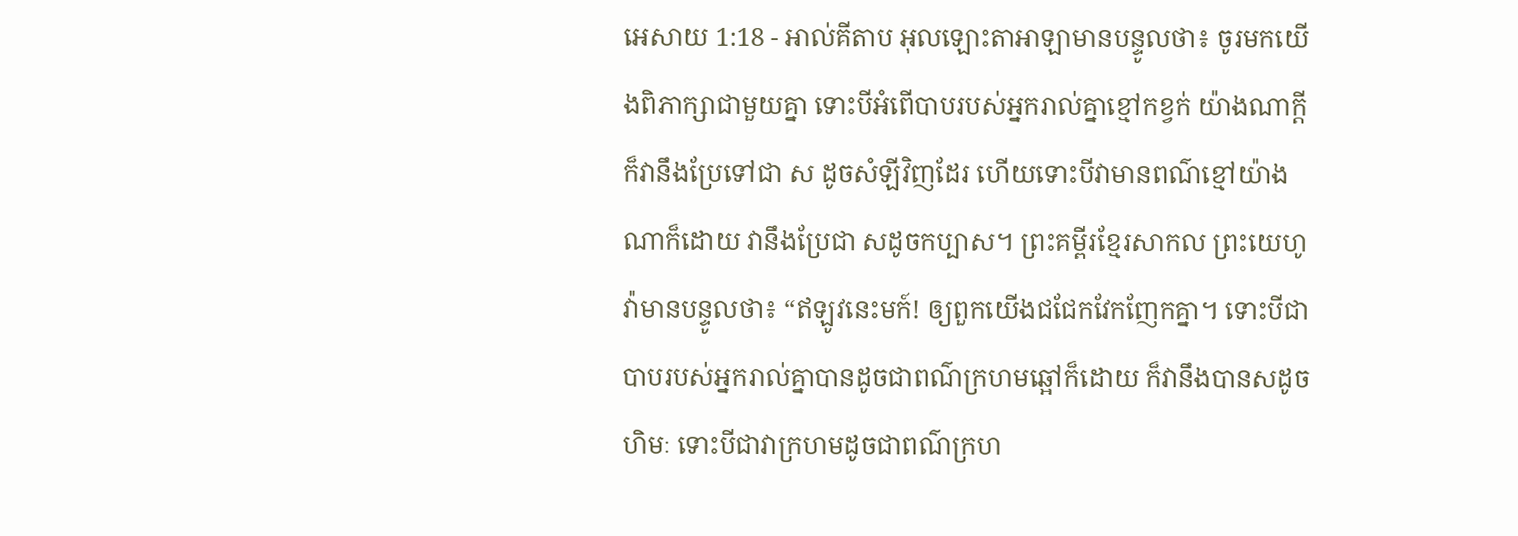អេសាយ 1:18 - អាល់គីតាប អុលឡោះតាអាឡាមានបន្ទូលថា៖ ចូរមកយើងពិភាក្សាជាមួយគ្នា ទោះបីអំពើបាបរបស់អ្នករាល់គ្នាខ្មៅកខ្វក់ យ៉ាងណាក្ដី ក៏វានឹងប្រែទៅជា ស ដូចសំឡីវិញដែរ ហើយទោះបីវាមានពណ៌ខ្មៅយ៉ាងណាក៏ដោយ វានឹងប្រែជា សដូចកប្បាស។ ព្រះគម្ពីរខ្មែរសាកល ព្រះយេហូវ៉ាមានបន្ទូលថា៖ “ឥឡូវនេះមក៍! ឲ្យពួកយើងជជែកវែកញែកគ្នា។ ទោះបីជាបាបរបស់អ្នករាល់គ្នាបានដូចជាពណ៌ក្រហមឆ្អៅក៏ដោយ ក៏វានឹងបានសដូចហិមៈ ទោះបីជាវាក្រហមដូចជាពណ៌ក្រហ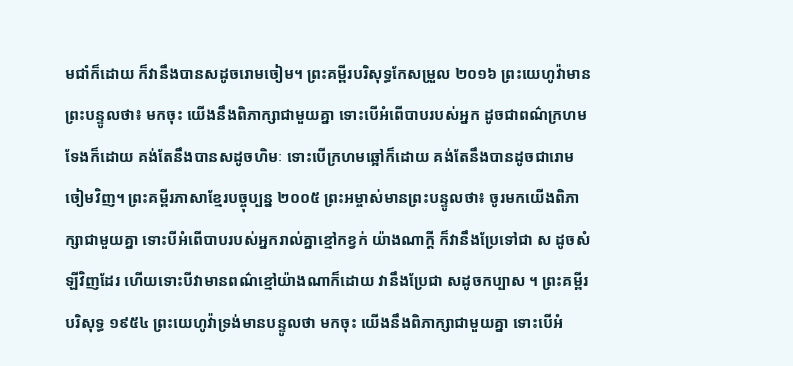មជាំក៏ដោយ ក៏វានឹងបានសដូចរោមចៀម។ ព្រះគម្ពីរបរិសុទ្ធកែសម្រួល ២០១៦ ព្រះយេហូវ៉ាមានព្រះបន្ទូលថា៖ មកចុះ យើងនឹងពិភាក្សាជាមួយគ្នា ទោះបើអំពើបាបរបស់អ្នក ដូចជាពណ៌ក្រហមទែងក៏ដោយ គង់តែនឹងបានសដូចហិមៈ ទោះបើក្រហមឆ្អៅក៏ដោយ គង់តែនឹងបានដូចជារោមចៀមវិញ។ ព្រះគម្ពីរភាសាខ្មែរបច្ចុប្បន្ន ២០០៥ ព្រះអម្ចាស់មានព្រះបន្ទូលថា៖ ចូរមកយើងពិភាក្សាជាមួយគ្នា ទោះបីអំពើបាបរបស់អ្នករាល់គ្នាខ្មៅកខ្វក់ យ៉ាងណាក្ដី ក៏វានឹងប្រែទៅជា ស ដូចសំឡីវិញដែរ ហើយទោះបីវាមានពណ៌ខ្មៅយ៉ាងណាក៏ដោយ វានឹងប្រែជា សដូចកប្បាស ។ ព្រះគម្ពីរបរិសុទ្ធ ១៩៥៤ ព្រះយេហូវ៉ាទ្រង់មានបន្ទូលថា មកចុះ យើងនឹងពិភាក្សាជាមួយគ្នា ទោះបើអំ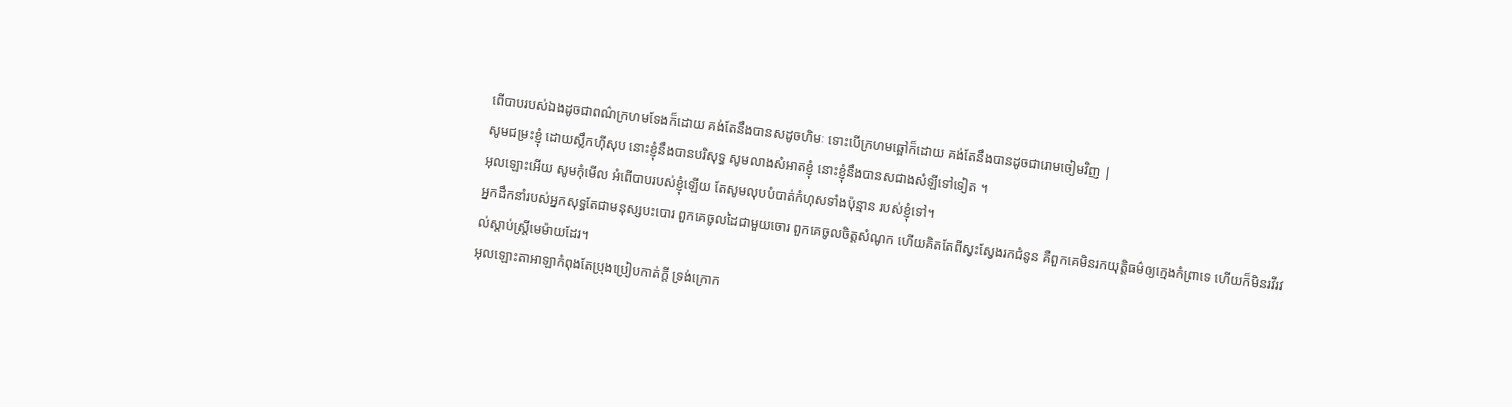ពើបាបរបស់ឯងដូចជាពណ៌ក្រហមទែងក៏ដោយ គង់តែនឹងបានសដូចហិមៈ ទោះបើក្រហមឆ្អៅក៏ដោយ គង់តែនឹងបានដូចជារោមចៀមវិញ |
សូមជម្រះខ្ញុំ ដោយស្លឹកហ៊ីសុប នោះខ្ញុំនឹងបានបរិសុទ្ធ សូមលាងសំអាតខ្ញុំ នោះខ្ញុំនឹងបានសជាងសំឡីទៅទៀត ។
អុលឡោះអើយ សូមកុំមើល អំពើបាបរបស់ខ្ញុំឡើយ តែសូមលុបបំបាត់កំហុសទាំងប៉ុន្មាន របស់ខ្ញុំទៅ។
អ្នកដឹកនាំរបស់អ្នកសុទ្ធតែជាមនុស្សបះបោរ ពួកគេចូលដៃជាមួយចោរ ពួកគេចូលចិត្តសំណូក ហើយគិតតែពីស្វះស្វែងរកជំនូន គឺពួកគេមិនរកយុត្តិធម៌ឲ្យក្មេងកំព្រាទេ ហើយក៏មិនរវីរវល់ស្ដាប់ស្ត្រីមេម៉ាយដែរ។
អុលឡោះតាអាឡាកំពុងតែប្រុងប្រៀបកាត់ក្ដី ទ្រង់ក្រោក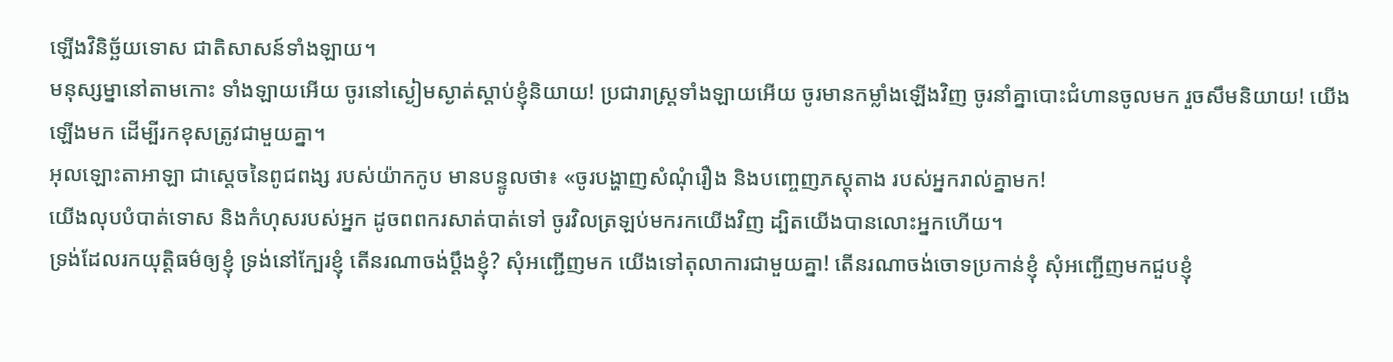ឡើងវិនិច្ឆ័យទោស ជាតិសាសន៍ទាំងឡាយ។
មនុស្សម្នានៅតាមកោះ ទាំងឡាយអើយ ចូរនៅស្ងៀមស្ងាត់ស្ដាប់ខ្ញុំនិយាយ! ប្រជារាស្ត្រទាំងឡាយអើយ ចូរមានកម្លាំងឡើងវិញ ចូរនាំគ្នាបោះជំហានចូលមក រួចសឹមនិយាយ! យើងឡើងមក ដើម្បីរកខុសត្រូវជាមួយគ្នា។
អុលឡោះតាអាឡា ជាស្តេចនៃពូជពង្ស របស់យ៉ាកកូប មានបន្ទូលថា៖ «ចូរបង្ហាញសំណុំរឿង និងបញ្ចេញភស្ដុតាង របស់អ្នករាល់គ្នាមក!
យើងលុបបំបាត់ទោស និងកំហុសរបស់អ្នក ដូចពពករសាត់បាត់ទៅ ចូរវិលត្រឡប់មករកយើងវិញ ដ្បិតយើងបានលោះអ្នកហើយ។
ទ្រង់ដែលរកយុត្តិធម៌ឲ្យខ្ញុំ ទ្រង់នៅក្បែរខ្ញុំ តើនរណាចង់ប្ដឹងខ្ញុំ? សុំអញ្ជើញមក យើងទៅតុលាការជាមួយគ្នា! តើនរណាចង់ចោទប្រកាន់ខ្ញុំ សុំអញ្ជើញមកជួបខ្ញុំ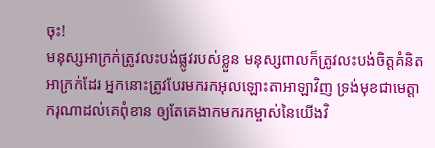ចុះ!
មនុស្សអាក្រក់ត្រូវលះបង់ផ្លូវរបស់ខ្លួន មនុស្សពាលក៏ត្រូវលះបង់ចិត្តគំនិតអាក្រក់ដែរ អ្នកនោះត្រូវបែរមករកអុលឡោះតាអាឡាវិញ ទ្រង់មុខជាមេត្តាករុណាដល់គេពុំខាន ឲ្យតែគេងាកមករកម្ចាស់នៃយើងវិ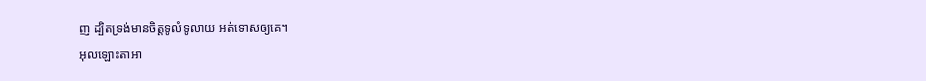ញ ដ្បិតទ្រង់មានចិត្តទូលំទូលាយ អត់ទោសឲ្យគេ។
អុលឡោះតាអា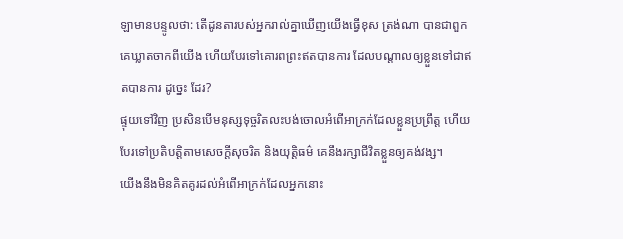ឡាមានបន្ទូលថា: តើដូនតារបស់អ្នករាល់គ្នាឃើញយើងធ្វើខុស ត្រង់ណា បានជាពួកគេឃ្លាតចាកពីយើង ហើយបែរទៅគោរពព្រះឥតបានការ ដែលបណ្តាលឲ្យខ្លួនទៅជាឥតបានការ ដូច្នេះ ដែរ?
ផ្ទុយទៅវិញ ប្រសិនបើមនុស្សទុច្ចរិតលះបង់ចោលអំពើអាក្រក់ដែលខ្លួនប្រព្រឹត្ត ហើយបែរទៅប្រតិបត្តិតាមសេចក្ដីសុចរិត និងយុត្តិធម៌ គេនឹងរក្សាជីវិតខ្លួនឲ្យគង់វង្ស។
យើងនឹងមិនគិតគូរដល់អំពើអាក្រក់ដែលអ្នកនោះ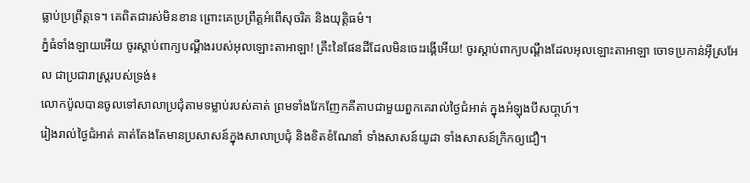ធ្លាប់ប្រព្រឹត្តទេ។ គេពិតជារស់មិនខាន ព្រោះគេប្រព្រឹត្តអំពើសុចរិត និងយុត្តិធម៌។
ភ្នំធំទាំងឡាយអើយ ចូរស្ដាប់ពាក្យបណ្ដឹងរបស់អុលឡោះតាអាឡា! គ្រឹះនៃផែនដីដែលមិនចេះរង្គើអើយ! ចូរស្ដាប់ពាក្យបណ្ដឹងដែលអុលឡោះតាអាឡា ចោទប្រកាន់អ៊ីស្រអែល ជាប្រជារាស្ត្ររបស់ទ្រង់៖
លោកប៉ូលបានចូលទៅសាលាប្រជុំតាមទម្លាប់របស់គាត់ ព្រមទាំងវែកញែកគីតាបជាមួយពួកគេរាល់ថ្ងៃជំអាត់ ក្នុងអំឡុងបីសបា្ដហ៍។
រៀងរាល់ថ្ងៃជំអាត់ គាត់តែងតែមានប្រសាសន៍ក្នុងសាលាប្រជុំ និងខិតខំណែនាំ ទាំងសាសន៍យូដា ទាំងសាសន៍ក្រិកឲ្យជឿ។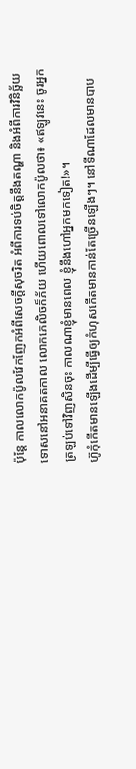ប៉ុន្ដែ កាលលោកប៉ូលវែកញែកអំពីសេចក្ដីសុចរិត អំពីការទប់ចិត្ដនឹងតណ្ហា និងអំពីការវិនិច្ឆ័យទោសនៅអនាគតកាល លោកភេលិចក៏ភ័យ ហើយពោលទៅលោកប៉ូលថា៖ «ឥឡូវនេះ ចូរអ្នកត្រឡប់ទៅវិញសិនចុះ កាលណាខ្ញុំមានពេល ខ្ញុំនឹងហៅអ្នកមកទៀត!»។
ហ៊ូកុំកើតមានឡើងដើម្បីធ្វើឲ្យកំហុសកើតមានកាន់តែច្រើនឡើងៗ។ នៅទីណាដែលមានបាប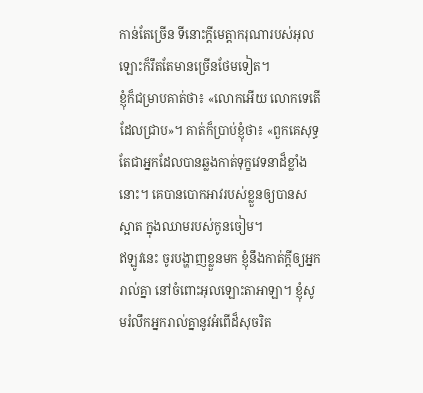កាន់តែច្រើន ទីនោះក្តីមេត្តាករុណារបស់អុលឡោះក៏រឹតតែមានច្រើនថែមទៀត។
ខ្ញុំក៏ជម្រាបគាត់ថា៖ «លោកអើយ លោកទេតើដែលជ្រាប»។ គាត់ក៏ប្រាប់ខ្ញុំថា៖ «ពួកគេសុទ្ធតែជាអ្នកដែលបានឆ្លងកាត់ទុក្ខវេទនាដ៏ខ្លាំងនោះ។ គេបានបោកអាវរបស់ខ្លួនឲ្យបានសស្អាត ក្នុងឈាមរបស់កូនចៀម។
ឥឡូវនេះ ចូរបង្ហាញខ្លួនមក ខ្ញុំនឹងកាត់ក្តីឲ្យអ្នករាល់គ្នា នៅចំពោះអុលឡោះតាអាឡា។ ខ្ញុំសូមរំលឹកអ្នករាល់គ្នានូវអំពើដ៏សុចរិត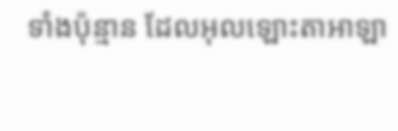ទាំងប៉ុន្មាន ដែលអុលឡោះតាអាឡា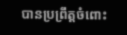បានប្រព្រឹត្តចំពោះ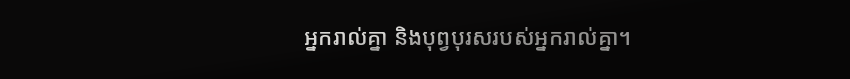អ្នករាល់គ្នា និងបុព្វបុរសរបស់អ្នករាល់គ្នា។